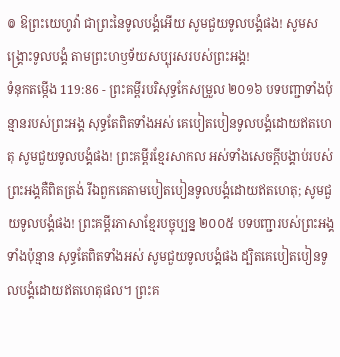៙ ឱព្រះយេហូវ៉ា ជាព្រះនៃទូលបង្គំអើយ សូមជួយទូលបង្គំផង! សូមសង្គ្រោះទូលបង្គំ តាមព្រះហឫទ័យសប្បុរសរបស់ព្រះអង្គ!
ទំនុកតម្កើង 119:86 - ព្រះគម្ពីរបរិសុទ្ធកែសម្រួល ២០១៦ បទបញ្ជាទាំងប៉ុន្មានរបស់ព្រះអង្គ សុទ្ធតែពិតទាំងអស់ គេបៀតបៀនទូលបង្គំដោយឥតហេតុ សូមជួយទូលបង្គំផង! ព្រះគម្ពីរខ្មែរសាកល អស់ទាំងសេចក្ដីបង្គាប់របស់ព្រះអង្គគឺពិតត្រង់ រីឯពួកគេតាមបៀតបៀនទូលបង្គំដោយឥតហេតុ; សូមជួយទូលបង្គំផង! ព្រះគម្ពីរភាសាខ្មែរបច្ចុប្បន្ន ២០០៥ បទបញ្ជារបស់ព្រះអង្គទាំងប៉ុន្មាន សុទ្ធតែពិតទាំងអស់ សូមជួយទូលបង្គំផង ដ្បិតគេបៀតបៀនទូលបង្គំដោយឥតហេតុផល។ ព្រះគ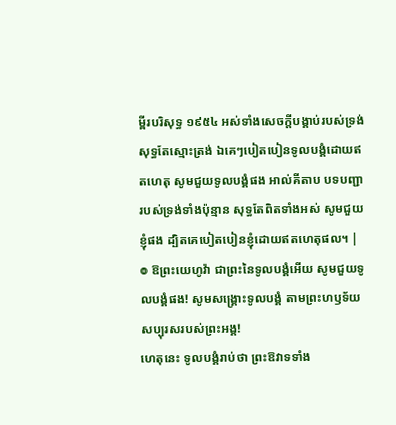ម្ពីរបរិសុទ្ធ ១៩៥៤ អស់ទាំងសេចក្ដីបង្គាប់របស់ទ្រង់សុទ្ធតែស្មោះត្រង់ ឯគេៗបៀតបៀនទូលបង្គំដោយឥតហេតុ សូមជួយទូលបង្គំផង អាល់គីតាប បទបញ្ជារបស់ទ្រង់ទាំងប៉ុន្មាន សុទ្ធតែពិតទាំងអស់ សូមជួយខ្ញុំផង ដ្បិតគេបៀតបៀនខ្ញុំដោយឥតហេតុផល។ |
៙ ឱព្រះយេហូវ៉ា ជាព្រះនៃទូលបង្គំអើយ សូមជួយទូលបង្គំផង! សូមសង្គ្រោះទូលបង្គំ តាមព្រះហឫទ័យសប្បុរសរបស់ព្រះអង្គ!
ហេតុនេះ ទូលបង្គំរាប់ថា ព្រះឱវាទទាំង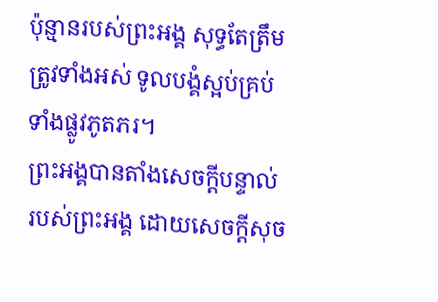ប៉ុន្មានរបស់ព្រះអង្គ សុទ្ធតែត្រឹមត្រូវទាំងអស់ ទូលបង្គំស្អប់គ្រប់ទាំងផ្លូវភូតភរ។
ព្រះអង្គបានតាំងសេចក្ដីបន្ទាល់របស់ព្រះអង្គ ដោយសេចក្ដីសុច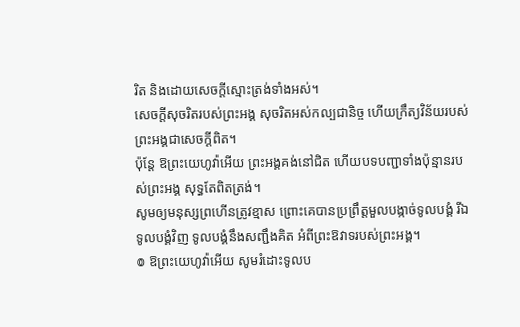រិត និងដោយសេចក្ដីស្មោះត្រង់ទាំងអស់។
សេចក្ដីសុចរិតរបស់ព្រះអង្គ សុចរិតអស់កល្បជានិច្ច ហើយក្រឹត្យវិន័យរបស់ព្រះអង្គជាសេចក្ដីពិត។
ប៉ុន្ដែ ឱព្រះយេហូវ៉ាអើយ ព្រះអង្គគង់នៅជិត ហើយបទបញ្ជាទាំងប៉ុន្មានរបស់ព្រះអង្គ សុទ្ធតែពិតត្រង់។
សូមឲ្យមនុស្សព្រហើនត្រូវខ្មាស ព្រោះគេបានប្រព្រឹត្តមួលបង្កាច់ទូលបង្គំ រីឯទូលបង្គំវិញ ទូលបង្គំនឹងសញ្ជឹងគិត អំពីព្រះឱវាទរបស់ព្រះអង្គ។
៙ ឱព្រះយេហូវ៉ាអើយ សូមរំដោះទូលប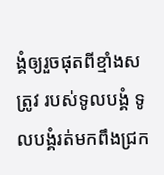ង្គំឲ្យរួចផុតពីខ្មាំងសត្រូវ របស់ទូលបង្គំ ទូលបង្គំរត់មកពឹងជ្រក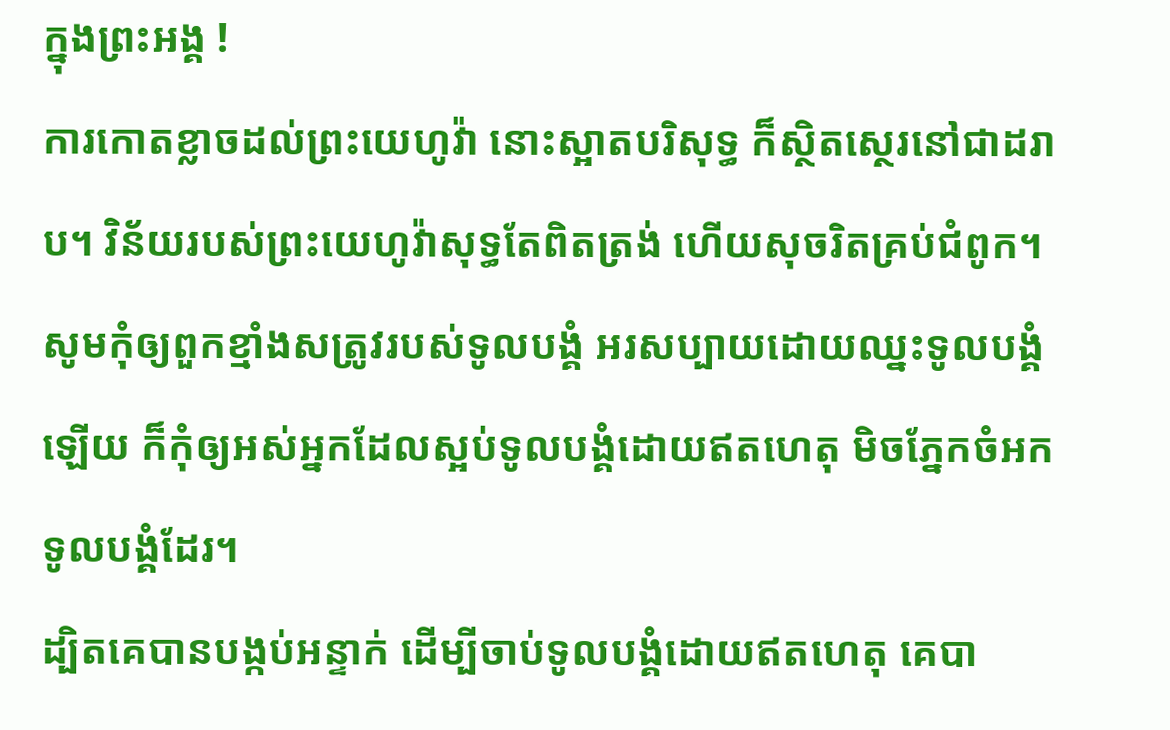ក្នុងព្រះអង្គ !
ការកោតខ្លាចដល់ព្រះយេហូវ៉ា នោះស្អាតបរិសុទ្ធ ក៏ស្ថិតស្ថេរនៅជាដរាប។ វិន័យរបស់ព្រះយេហូវ៉ាសុទ្ធតែពិតត្រង់ ហើយសុចរិតគ្រប់ជំពូក។
សូមកុំឲ្យពួកខ្មាំងសត្រូវរបស់ទូលបង្គំ អរសប្បាយដោយឈ្នះទូលបង្គំឡើយ ក៏កុំឲ្យអស់អ្នកដែលស្អប់ទូលបង្គំដោយឥតហេតុ មិចភ្នែកចំអក ទូលបង្គំដែរ។
ដ្បិតគេបានបង្កប់អន្ទាក់ ដើម្បីចាប់ទូលបង្គំដោយឥតហេតុ គេបា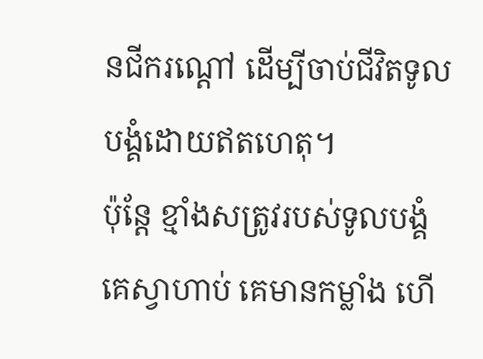នជីករណ្តៅ ដើម្បីចាប់ជីវិតទូលបង្គំដោយឥតហេតុ។
ប៉ុន្តែ ខ្មាំងសត្រូវរបស់ទូលបង្គំ គេស្វាហាប់ គេមានកម្លាំង ហើ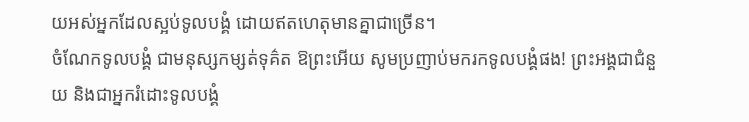យអស់អ្នកដែលស្អប់ទូលបង្គំ ដោយឥតហេតុមានគ្នាជាច្រើន។
ចំណែកទូលបង្គំ ជាមនុស្សកម្សត់ទុគ៌ត ឱព្រះអើយ សូមប្រញាប់មករកទូលបង្គំផង! ព្រះអង្គជាជំនួយ និងជាអ្នករំដោះទូលបង្គំ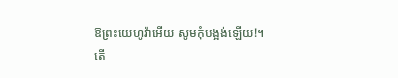ឱព្រះយេហូវ៉ាអើយ សូមកុំបង្អង់ឡើយ!។
តើ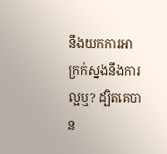នឹងយកការអាក្រក់ស្នងនឹងការល្អឬ? ដ្បិតគេបាន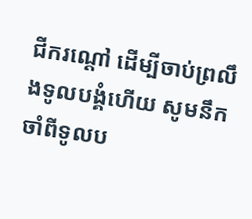ជីករណ្តៅ ដើម្បីចាប់ព្រលឹងទូលបង្គំហើយ សូមនឹកចាំពីទូលប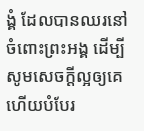ង្គំ ដែលបានឈរនៅចំពោះព្រះអង្គ ដើម្បីសូមសេចក្ដីល្អឲ្យគេ ហើយបំបែរ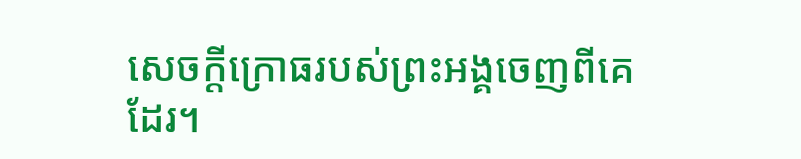សេចក្ដីក្រោធរបស់ព្រះអង្គចេញពីគេដែរ។